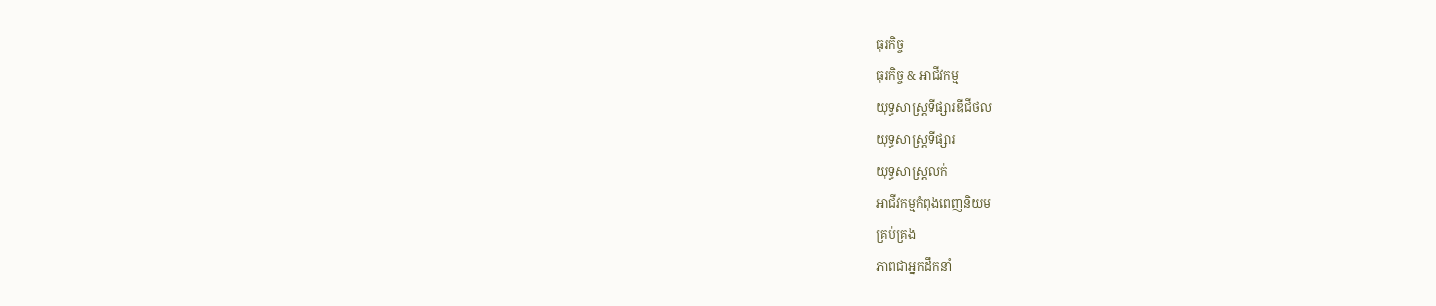ធុរកិច្ច
ធុរកិច្ច & អាជីវកម្ម
យុទ្ធសាស្ត្រទីផ្សារឌីជីថល
យុទ្ធសាស្ត្រទីផ្សារ
យុទ្ធសាស្ត្រលក់
អាជីវកម្មកំពុងពេញនិយម
គ្រប់គ្រង
ភាពជាអ្នកដឹកនាំ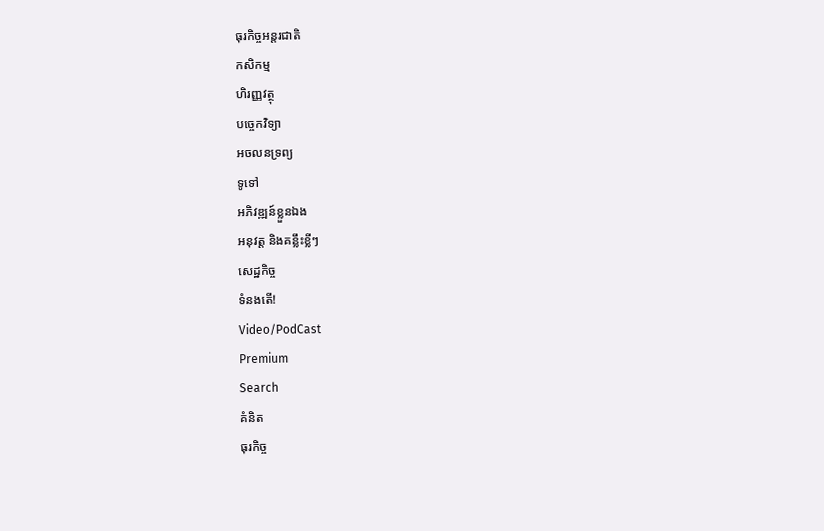ធុរកិច្ចអន្តរជាតិ
កសិកម្ម
ហិរញ្ញវត្ថុ
បច្ចេកវិទ្យា
អចលនទ្រព្យ
ទូទៅ
អភិវឌ្ឍន៍ខ្លួនឯង
អនុវត្ត និងគន្លឹះខ្លីៗ
សេដ្ឋកិច្ច
ទំនងតើ!
Video/PodCast
Premium
Search
គំនិត
ធុរកិច្ច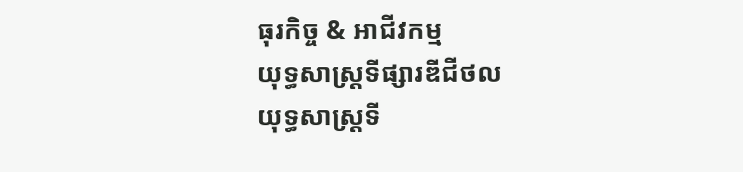ធុរកិច្ច & អាជីវកម្ម
យុទ្ធសាស្ត្រទីផ្សារឌីជីថល
យុទ្ធសាស្ត្រទី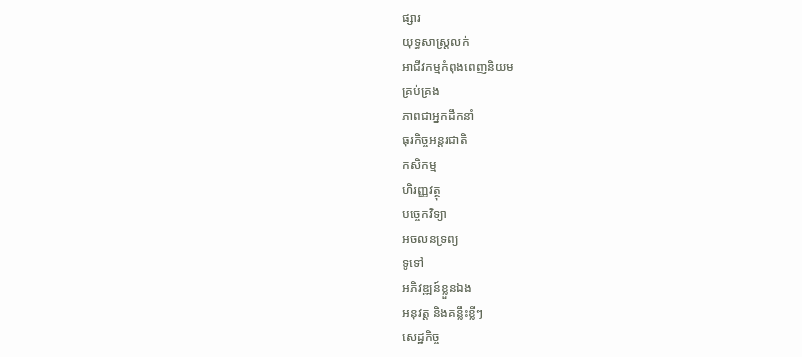ផ្សារ
យុទ្ធសាស្ត្រលក់
អាជីវកម្មកំពុងពេញនិយម
គ្រប់គ្រង
ភាពជាអ្នកដឹកនាំ
ធុរកិច្ចអន្តរជាតិ
កសិកម្ម
ហិរញ្ញវត្ថុ
បច្ចេកវិទ្យា
អចលនទ្រព្យ
ទូទៅ
អភិវឌ្ឍន៍ខ្លួនឯង
អនុវត្ត និងគន្លឹះខ្លីៗ
សេដ្ឋកិច្ច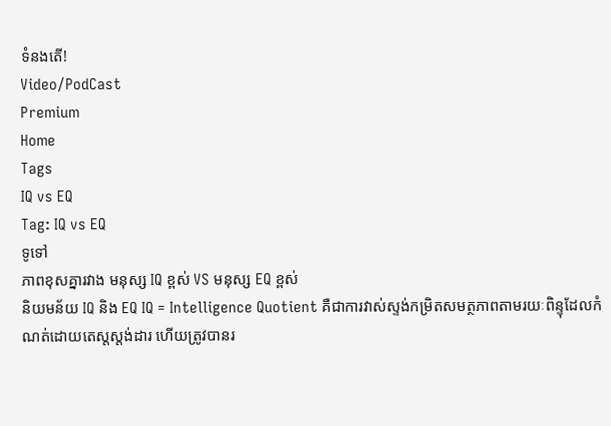ទំនងតើ!
Video/PodCast
Premium
Home
Tags
IQ vs EQ
Tag: IQ vs EQ
ទូទៅ
ភាពខុសគ្នារវាង មនុស្ស IQ ខ្ពស់ VS មនុស្ស EQ ខ្ពស់
និយមន័យ IQ និង EQ IQ = Intelligence Quotient គឺជាការវាស់ស្ទង់កម្រិតសមត្ថភាពតាមរយៈពិន្ទុដែលកំណត់ដោយតេស្តស្តង់ដារ ហើយត្រូវបានរ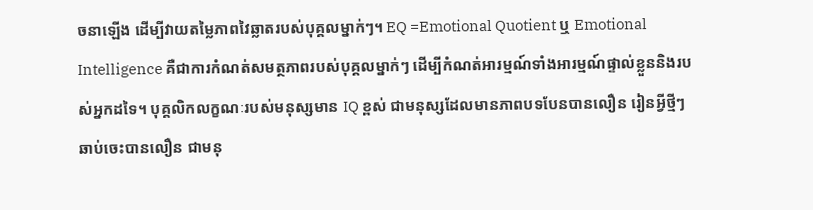ចនាឡើង ដើម្បីវាយតម្លៃភាពវៃឆ្លាតរបស់បុគ្គលម្នាក់ៗ។ EQ =Emotional Quotient ឬ Emotional Intelligence គឺជាការកំណត់សមត្ថភាពរបស់បុគ្គលម្នាក់ៗ ដើម្បីកំណត់អារម្មណ៍ទាំងអារម្មណ៍ផ្ទាល់ខ្លួននិងរបស់អ្នកដទៃ។ បុគ្គលិកលក្ខណៈរបស់មនុស្សមាន IQ ខ្ពស់ ជាមនុស្សដែលមានភាពបទបែនបានលឿន រៀនអ្វីថ្មីៗឆាប់ចេះបានលឿន ជាមនុ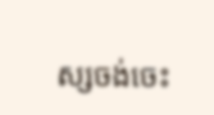ស្សចង់ចេះ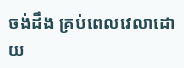ចង់ដឹង គ្រប់ពេលវេលាដោយ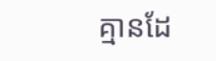គ្មានដែ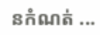នកំណត់ ...